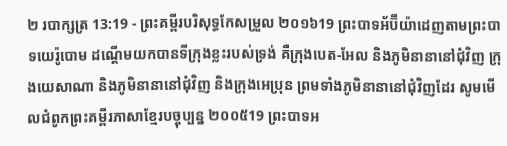២ របាក្សត្រ 13:19 - ព្រះគម្ពីរបរិសុទ្ធកែសម្រួល ២០១៦19 ព្រះបាទអ័ប៊ីយ៉ាដេញតាមព្រះបាទយេរ៉ូបោម ដណ្តើមយកបានទីក្រុងខ្លះរបស់ទ្រង់ គឺក្រុងបេត-អែល និងភូមិនានានៅជុំវិញ ក្រុងយេសាណា និងភូមិនានានៅជុំវិញ និងក្រុងអេប្រុន ព្រមទាំងភូមិនានានៅជុំវិញដែរ សូមមើលជំពូកព្រះគម្ពីរភាសាខ្មែរបច្ចុប្បន្ន ២០០៥19 ព្រះបាទអ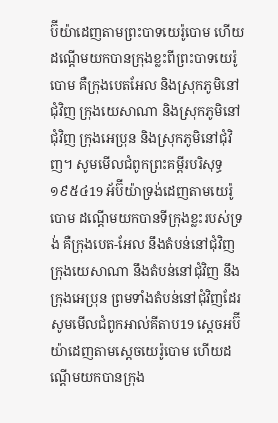ប៊ីយ៉ាដេញតាមព្រះបាទយេរ៉ូបោម ហើយដណ្ដើមយកបានក្រុងខ្លះពីព្រះបាទយេរ៉ូបោម គឺក្រុងបេតអែល និងស្រុកភូមិនៅជុំវិញ ក្រុងយេសាណា និងស្រុកភូមិនៅជុំវិញ ក្រុងអេប្រុន និងស្រុកភូមិនៅជុំវិញ។ សូមមើលជំពូកព្រះគម្ពីរបរិសុទ្ធ ១៩៥៤19 អ័ប៊ីយ៉ាទ្រង់ដេញតាមយេរ៉ូបោម ដណ្តើមយកបានទីក្រុងខ្លះរបស់ទ្រង់ គឺក្រុងបេត-អែល នឹងតំបន់នៅជុំវិញ ក្រុងយេសាណា នឹងតំបន់នៅជុំវិញ នឹងក្រុងអេប្រុន ព្រមទាំងតំបន់នៅជុំវិញដែរ សូមមើលជំពូកអាល់គីតាប19 ស្តេចអប៊ីយ៉ាដេញតាមស្តេចយេរ៉ូបោម ហើយដណ្តើមយកបានក្រុង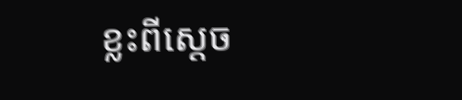ខ្លះពីស្តេច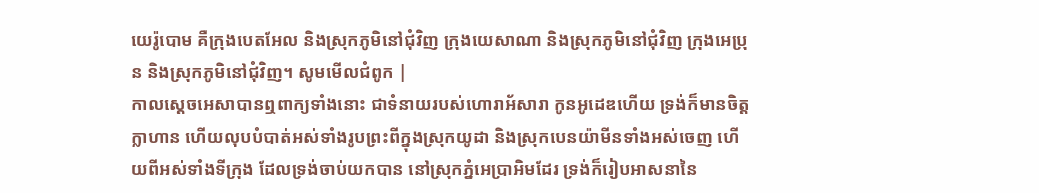យេរ៉ូបោម គឺក្រុងបេតអែល និងស្រុកភូមិនៅជុំវិញ ក្រុងយេសាណា និងស្រុកភូមិនៅជុំវិញ ក្រុងអេប្រុន និងស្រុកភូមិនៅជុំវិញ។ សូមមើលជំពូក |
កាលស្ដេចអេសាបានឮពាក្យទាំងនោះ ជាទំនាយរបស់ហោរាអ័សារា កូនអូដេឌហើយ ទ្រង់ក៏មានចិត្តក្លាហាន ហើយលុបបំបាត់អស់ទាំងរូបព្រះពីក្នុងស្រុកយូដា និងស្រុកបេនយ៉ាមីនទាំងអស់ចេញ ហើយពីអស់ទាំងទីក្រុង ដែលទ្រង់ចាប់យកបាន នៅស្រុកភ្នំអេប្រាអិមដែរ ទ្រង់ក៏រៀបអាសនានៃ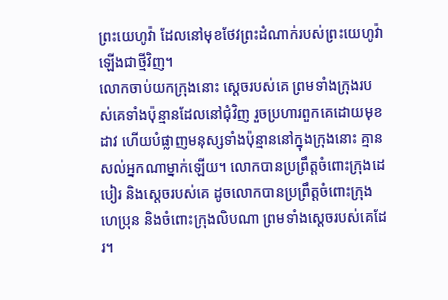ព្រះយេហូវ៉ា ដែលនៅមុខថែវព្រះដំណាក់របស់ព្រះយេហូវ៉ាឡើងជាថ្មីវិញ។
លោកចាប់យកក្រុងនោះ ស្តេចរបស់គេ ព្រមទាំងក្រុងរបស់គេទាំងប៉ុន្មានដែលនៅជុំវិញ រួចប្រហារពួកគេដោយមុខដាវ ហើយបំផ្លាញមនុស្សទាំងប៉ុន្មាននៅក្នុងក្រុងនោះ គ្មានសល់អ្នកណាម្នាក់ឡើយ។ លោកបានប្រព្រឹត្តចំពោះក្រុងដេបៀរ និងស្តេចរបស់គេ ដូចលោកបានប្រព្រឹត្តចំពោះក្រុងហេប្រុន និងចំពោះក្រុងលិបណា ព្រមទាំងស្តេចរបស់គេដែរ។